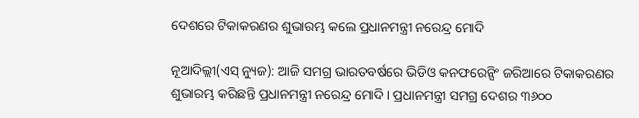ଦେଶରେ ଟିକାକରଣର ଶୁଭାରମ୍ଭ କଲେ ପ୍ରଧାନମନ୍ତ୍ରୀ ନରେନ୍ଦ୍ର ମୋଦି

ନୂଆଦିଲ୍ଲୀ(ଏସ୍ ନ୍ୟୁଜ): ଆଜି ସମଗ୍ର ଭାରତବର୍ଷରେ ଭିଡିଓ କନଫରେନ୍ସିଂ ଜରିଆରେ ଟିକାକରଣର ଶୁଭାରମ୍ଭ କରିଛନ୍ତି ପ୍ରଧାନମନ୍ତ୍ରୀ ନରେନ୍ଦ୍ର ମୋଦି । ପ୍ରଧାନମନ୍ତ୍ରୀ ସମଗ୍ର ଦେଶର ୩୬୦୦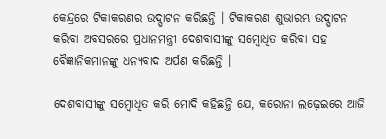କେନ୍ଦ୍ରରେ ଟିକାକରଣର ଉଦ୍ଘାଟନ କରିଛନ୍ତି । ଟିକାକରଣ ଶୁଭାରମ୍ଭ ଉଦ୍ଘାଟନ କରିବା ଅବସରରେ ପ୍ରଧାନମନ୍ତ୍ରୀ ଦେଶବାସୀଙ୍କୁ ସମ୍ବୋଧିତ କରିବା ସହ ବୈଜ୍ଞାନିକମାନଙ୍କୁ ଧନ୍ୟବାଦ ଅର୍ପଣ କରିଛନ୍ତି ।

ଦେଶବାସୀଙ୍କୁ ସମ୍ବୋଧିତ କରି ମୋଦି କହିଛନ୍ତି ଯେ, କରୋନା ଲଢ଼େଇରେ ଆଜି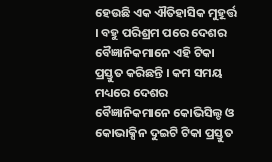ହେଉଛି ଏକ ଐତିହାସିକ ମୁହୂର୍ତ୍ତ । ବହୁ ପରିଶ୍ରମ ପରେ ଦେଶର ବୈଜ୍ଞାନିକମାନେ ଏହି ଟିକା ପ୍ରସ୍ତୁତ କରିଛନ୍ତି । କମ ସମୟ ମଧ୍ୟରେ ଦେଶର ବୈଜ୍ଞାନିକମାନେ କୋଭିସିଲ୍ଡ ଓ କୋଭାକ୍ସିନ ଦୁଇଟି ଟିକା ପ୍ରସ୍ତୁତ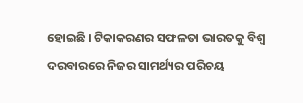ହୋଇଛି । ଟିକାକରଣର ସଫଳତା ଭାରତକୁ ବିଶ୍ୱ ଦରବାରରେ ନିଜର ସାମର୍ଥ୍ୟର ପରିଚୟ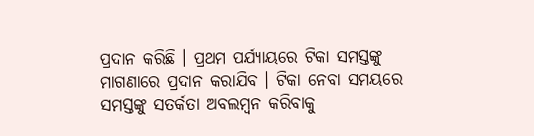ପ୍ରଦାନ କରିଛି । ପ୍ରଥମ ପର୍ଯ୍ୟାୟରେ ଟିକା ସମସ୍ତଙ୍କୁ ମାଗଣାରେ ପ୍ରଦାନ କରାଯିବ । ଟିକା ନେବା ସମୟରେ ସମସ୍ତଙ୍କୁ ସତର୍କତା ଅବଲମ୍ବନ କରିବାକୁ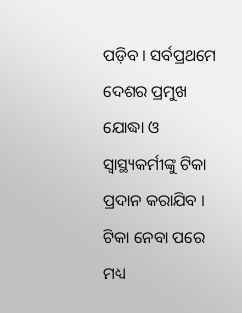ପଡ଼ିବ । ସର୍ବପ୍ରଥମେ ଦେଶର ପ୍ରମୁଖ ଯୋଦ୍ଧା ଓ ସ୍ୱାସ୍ଥ୍ୟକର୍ମୀଙ୍କୁ ଟିକା ପ୍ରଦାନ କରାଯିବ । ଟିକା ନେବା ପରେ ମଧ୍ୟ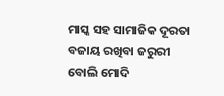ମାସ୍କ ସହ ସାମାଜିକ ଦୂରତା ବଜାୟ ରଖିବା ଜରୁରୀ ବୋଲି ମୋଦି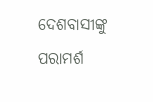ଦେଶବାସୀଙ୍କୁ ପରାମର୍ଶ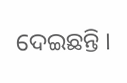ଦେଇଛନ୍ତି ।